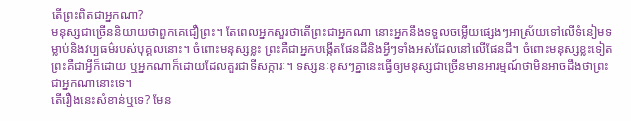តើព្រះពិតជាអ្នកណា?
មនុស្សជាច្រើននិយាយថាពួកគេជឿព្រះ។ តែពេលអ្នកសួរថាតើព្រះជាអ្នកណា នោះអ្នកនឹងទទួលចម្លើយផ្សេងៗអាស្រ័យទៅលើទំនៀមទម្លាប់និងវប្បធម៌របស់បុគ្គលនោះ។ ចំពោះមនុស្សខ្លះ ព្រះគឺជាអ្នកបង្កើតផែនដីនិងអ្វីៗទាំងអស់ដែលនៅលើផែនដី។ ចំពោះមនុស្សខ្លះទៀត ព្រះគឺជាអ្វីក៏ដោយ ឬអ្នកណាក៏ដោយដែលគួរជាទីសក្ការៈ។ ទស្សនៈខុសៗគ្នានេះធ្វើឲ្យមនុស្សជាច្រើនមានអារម្មណ៍ថាមិនអាចដឹងថាព្រះជាអ្នកណានោះទេ។
តើរឿងនេះសំខាន់ឬទេ? មែន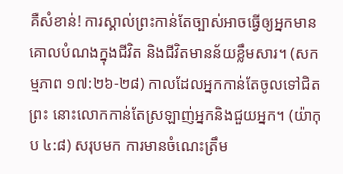គឺសំខាន់! ការស្គាល់ព្រះកាន់តែច្បាស់អាចធ្វើឲ្យអ្នកមានគោលបំណងក្នុងជីវិត និងជីវិតមានន័យខ្លឹមសារ។ (សកម្មភាព ១៧:២៦-២៨) កាលដែលអ្នកកាន់តែចូលទៅជិតព្រះ នោះលោកកាន់តែស្រឡាញ់អ្នកនិងជួយអ្នក។ (យ៉ាកុប ៤:៨) សរុបមក ការមានចំណេះត្រឹម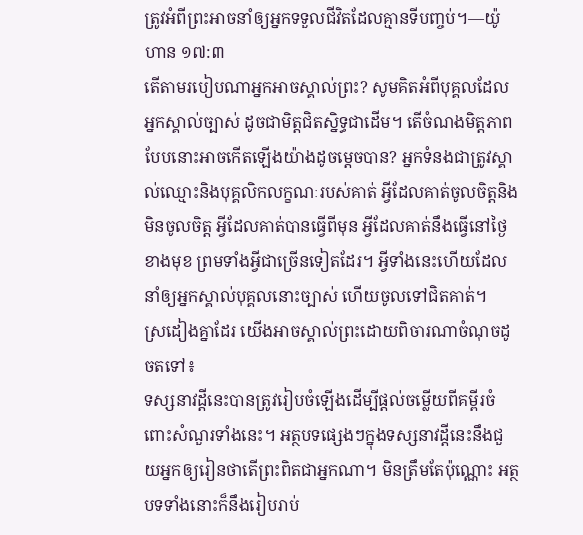ត្រូវអំពីព្រះអាចនាំឲ្យអ្នកទទួលជីវិតដែលគ្មានទីបញ្ចប់។—យ៉ូហាន ១៧:៣
តើតាមរបៀបណាអ្នកអាចស្គាល់ព្រះ? សូមគិតអំពីបុគ្គលដែលអ្នកស្គាល់ច្បាស់ ដូចជាមិត្តជិតស្និទ្ធជាដើម។ តើចំណងមិត្តភាពបែបនោះអាចកើតឡើងយ៉ាងដូចម្ដេចបាន? អ្នកទំនងជាត្រូវស្គាល់ឈ្មោះនិងបុគ្គលិកលក្ខណៈរបស់គាត់ អ្វីដែលគាត់ចូលចិត្តនិងមិនចូលចិត្ត អ្វីដែលគាត់បានធ្វើពីមុន អ្វីដែលគាត់នឹងធ្វើនៅថ្ងៃខាងមុខ ព្រមទាំងអ្វីជាច្រើនទៀតដែរ។ អ្វីទាំងនេះហើយដែលនាំឲ្យអ្នកស្គាល់បុគ្គលនោះច្បាស់ ហើយចូលទៅជិតគាត់។
ស្រដៀងគ្នាដែរ យើងអាចស្គាល់ព្រះដោយពិចារណាចំណុចដូចតទៅ៖
ទស្សនាវដ្ដីនេះបានត្រូវរៀបចំឡើងដើម្បីផ្ដល់ចម្លើយពីគម្ពីរចំពោះសំណួរទាំងនេះ។ អត្ថបទផ្សេងៗក្នុងទស្សនាវដ្ដីនេះនឹងជួយអ្នកឲ្យរៀនថាតើព្រះពិតជាអ្នកណា។ មិនត្រឹមតែប៉ុណ្ណោះ អត្ថបទទាំងនោះក៏នឹងរៀបរាប់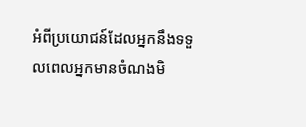អំពីប្រយោជន៍ដែលអ្នកនឹងទទួលពេលអ្នកមានចំណងមិ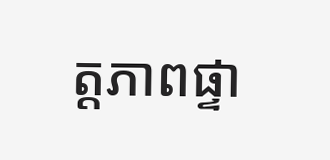ត្តភាពផ្ទា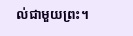ល់ជាមួយព្រះ។